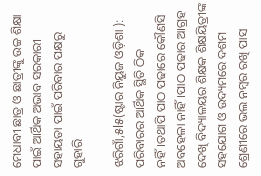ମେଧାବୀ ଛାତ୍ର ଓ ଛାତ୍ରୀଙ୍କୁ ଉଚ୍ଚ ଶିକ୍ଷା ପାଇଁ ଆର୍ଥିକ ଅଭାବ ସରକାରୀ ସହାୟତା ପାଇଁ ପରିବାର ପକ୍ଷରୁ ଗୁହାରି

ଝରିଗାଁ,୫l୫(ଷ୍ଟାର ନିୟୁଜ ଓଡ଼ିଶା ): ପରିବାରର ଆର୍ଥିକ ସ୍ଥିତି ଠିକ ନହିଁ।ତଥାପି ପାଠ ପଢାରେ କୌଣସି ଅବହେଳା ନାହିଁ।ପାଠ ପଢାର ଆଗ୍ରହ ଦେଖି ବିଦ୍ୟାଳୟର ଶିକ୍ଷକ ଶିକ୍ଷୟିତ୍ରୀଙ୍କ ସହଯୋଗ ଓ ଉଦ୍ୟମରେ ଦଶମ ଶ୍ରେଣୀରେ ଭଲ ନମ୍ବର ରଖି ପାସ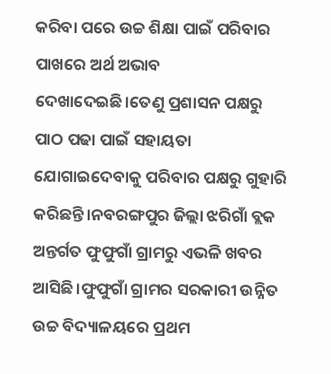କରିବା ପରେ ଉଚ୍ଚ ଶିକ୍ଷା ପାଇଁ ପରିବାର ପାଖରେ ଅର୍ଥ ଅଭାବ ଦେଖାଦେଇଛି।ତେଣୁ ପ୍ରଶାସନ ପକ୍ଷରୁ ପାଠ ପଢା ପାଇଁ ସହାୟତା ଯୋଗାଇଦେବାକୁ ପରିବାର ପକ୍ଷରୁ ଗୁହାରି କରିଛନ୍ତି।ନବରଙ୍ଗପୁର ଜିଲ୍ଲା ଝରିଗାଁ ବ୍ଲକ ଅନ୍ତର୍ଗତ ଫୁଫୁଗାଁ ଗ୍ରାମରୁ ଏଭଳି ଖବର ଆସିଛି।ଫୁଫୁଗାଁ ଗ୍ରାମର ସରକାରୀ ଉନ୍ନିତ ଉଚ୍ଚ ବିଦ୍ୟାଳୟରେ ପ୍ରଥମ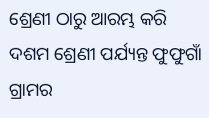ଶ୍ରେଣୀ ଠାରୁ ଆରମ୍ଭ କରି ଦଶମ ଶ୍ରେଣୀ ପର୍ଯ୍ୟନ୍ତ ଫୁଫୁଗାଁ ଗ୍ରାମର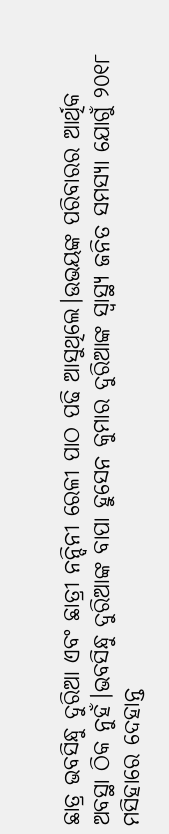ଛାତ୍ର ଭବସିନ୍ଧୁ ଦୁରିଆ ଏବଂ ଛାତ୍ରୀ ନନ୍ଦିନୀ ରେଳୀ ପାଠ ପଢି ଆସୁଥିଲେ।ଉଭୟଙ୍କ ପରିବାରର ଆର୍ଥିକ ଅବସ୍ଥା ଠିକ ନୁହଁ।ଭବସିନ୍ଧୁ ଦୁରିଆଙ୍କ ବାପା ହୁସେନ କୁମାର ଦୁରିଆଙ୍କ ସ୍ବାସ୍ଥ୍ୟ ଜନିତ ସମସ୍ୟା ଯୋଗୁଁ ୨୦୧୮ ମସିହାରେ ଦେହାନ୍ତ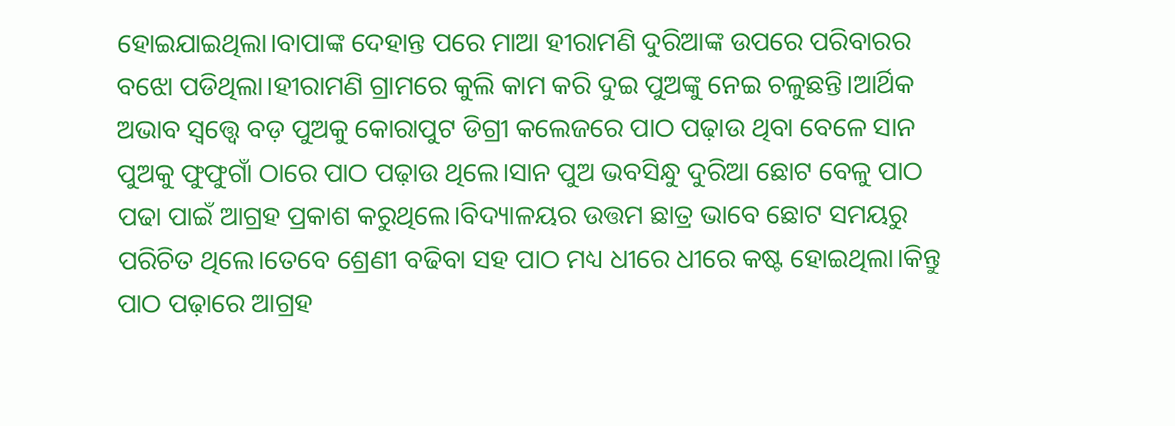ହୋଇଯାଇଥିଲା।ବାପାଙ୍କ ଦେହାନ୍ତ ପରେ ମାଆ ହୀରାମଣି ଦୁରିଆଙ୍କ ଉପରେ ପରିବାରର ବଝୋ ପଡିଥିଲା।ହୀରାମଣି ଗ୍ରାମରେ କୁଲି କାମ କରି ଦୁଇ ପୁଅଙ୍କୁ ନେଇ ଚଳୁଛନ୍ତି।ଆର୍ଥିକ ଅଭାବ ସ୍ୱତ୍ତ୍ୱେ ବଡ଼ ପୁଅକୁ କୋରାପୁଟ ଡିଗ୍ରୀ କଲେଜରେ ପାଠ ପଢ଼ାଉ ଥିବା ବେଳେ ସାନ ପୁଅକୁ ଫୁଫୁଗାଁ ଠାରେ ପାଠ ପଢ଼ାଉ ଥିଲେ।ସାନ ପୁଅ ଭବସିନ୍ଧୁ ଦୁରିଆ ଛୋଟ ବେଳୁ ପାଠ ପଢା ପାଇଁ ଆଗ୍ରହ ପ୍ରକାଶ କରୁଥିଲେ।ବିଦ୍ୟାଳୟର ଉତ୍ତମ ଛାତ୍ର ଭାବେ ଛୋଟ ସମୟରୁ ପରିଚିତ ଥିଲେ।ତେବେ ଶ୍ରେଣୀ ବଢିବା ସହ ପାଠ ମଧ୍ୟ ଧୀରେ ଧୀରେ କଷ୍ଟ ହୋଇଥିଲା।କିନ୍ତୁ ପାଠ ପଢ଼ାରେ ଆଗ୍ରହ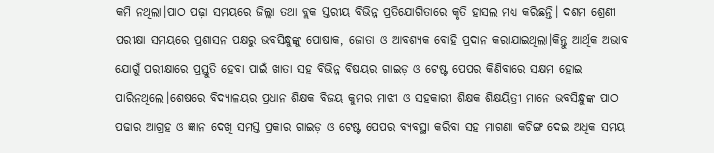କମି ନଥିଲା।ପାଠ ପଢ଼ା ସମୟରେ ଜିଲ୍ଲା ତଥା ବ୍ଲକ ସ୍ତରୀୟ ବିଭିନ୍ନ ପ୍ରତିଯୋଗିତାରେ କୃତି ହାସଲ ମଧ୍ୟ କରିଛନ୍ତି। ଦଶମ ଶ୍ରେଣୀ ପରୀକ୍ଷା ସମୟରେ ପ୍ରଶାସନ ପକ୍ଷରୁ ଭବସିନ୍ଧୁଙ୍କୁ ପୋଷାକ, ଜୋତା ଓ ଆବଶ୍ୟକ ବୋହି ପ୍ରଦାନ କରାଯାଇଥିଲା।କିନ୍ତୁ ଆର୍ଥିକ ଅଭାବ ଯୋଗୁଁ ପରୀକ୍ଷାରେ ପ୍ରସ୍ତୁତି ହେବା ପାଇଁ ଖାତା ସହ ବିଭିନ୍ନ ବିଷୟର ଗାଇଡ଼ ଓ ଟେଷ୍ଟ ପେପର କିଣିବାରେ ସକ୍ଷମ ହୋଇ ପାରିନଥିଲେ।ଶେଷରେ ବିଦ୍ୟାଳୟର ପ୍ରଧାନ ଶିକ୍ଷକ ବିଜୟ କୁମର ମାଝୀ ଓ ସହକାରୀ ଶିକ୍ଷକ ଶିକ୍ଷୟିତ୍ରୀ ମାନେ ଭବସିନ୍ଧୁଙ୍କ ପାଠ ପଢାର ଆଗ୍ରହ ଓ ଜ୍ଞାନ ଦେଖି ସମସ୍ତ ପ୍ରକାର ଗାଇଡ଼ ଓ ଟେଷ୍ଟ ପେପର ବ୍ୟବସ୍ଥା କରିବା ସହ ମାଗଣା କଚିଙ୍ଗ ଦେଇ ଅଧିକ ସମୟ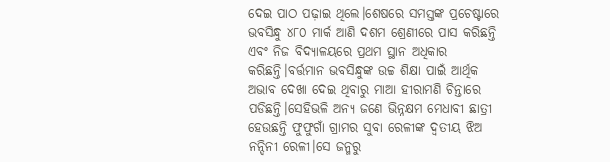ଦେଇ ପାଠ ପଢ଼ାଇ ଥିଲେ।ଶେଷରେ ସମସ୍ତଙ୍କ ପ୍ରଚେଷ୍ଟାରେ ଭବସିନ୍ଧୁ ୪୮୦ ମାର୍କ ଆଣି ଦଶମ ଶ୍ରେଣୀରେ ପାସ କରିଛନ୍ତି ଏବଂ ନିଜ ବିଦ୍ୟାଳୟରେ ପ୍ରଥମ ସ୍ଥାନ ଅଧିକାର କରିଛନ୍ତି।ବର୍ତ୍ତମାନ ଭବସିନ୍ଧୁଙ୍କ ଉଚ୍ଚ ଶିକ୍ଷା ପାଇଁ ଆର୍ଥିକ ଅଭାବ ଦେଖା ଦେଇ ଥିବାରୁ ମାଆ ହୀରାମଣି ଚିନ୍ତାରେ ପଡିଛନ୍ତି।ସେହିଭଳି ଅନ୍ୟ ଜଣେ ଭିନ୍ନକ୍ଷମ ମେଧାବୀ ଛାତ୍ରୀ ହେଉଛନ୍ତି ଫୁଫୁଗାଁ ଗ୍ରାମର ସୁବା ରେଳୀଙ୍କ ଦ୍ଵତୀୟ ଝିଅ ନନ୍ଦିନୀ ରେଳୀ।ସେ ଜନ୍ମରୁ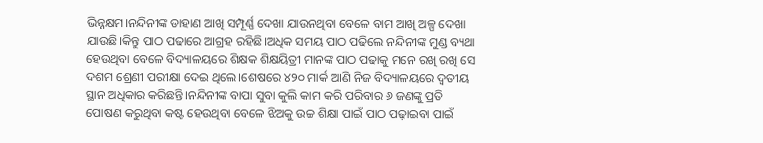ଭିନ୍ନକ୍ଷମ।ନନ୍ଦିନୀଙ୍କ ଡାହାଣ ଆଖି ସମ୍ପୂର୍ଣ୍ଣ ଦେଖା ଯାଉନଥିବା ବେଳେ ବାମ ଆଖି ଅଳ୍ପ ଦେଖା ଯାଉଛି।କିନ୍ତୁ ପାଠ ପଢାରେ ଆଗ୍ରହ ରହିଛି।ଅଧିକ ସମୟ ପାଠ ପଢିଲେ ନନ୍ଦିନୀଙ୍କ ମୁଣ୍ଡ ବ୍ୟଥା ହେଉଥିବା ବେଳେ ବିଦ୍ୟାଳୟରେ ଶିକ୍ଷକ ଶିକ୍ଷୟିତ୍ରୀ ମାନଙ୍କ ପାଠ ପଢାକୁ ମନେ ରଖି ରଖି ସେ ଦଶମ ଶ୍ରେଣୀ ପରୀକ୍ଷା ଦେଇ ଥିଲେ।ଶେଷରେ ୪୨୦ ମାର୍କ ଆଣି ନିଜ ବିଦ୍ୟାଳୟରେ ଦ୍ଵତୀୟ ସ୍ଥାନ ଅଧିକାର କରିଛନ୍ତି।ନନ୍ଦିନୀଙ୍କ ବାପା ସୁବା କୁଲି କାମ କରି ପରିବାର ୬ ଜଣଙ୍କୁ ପ୍ରତି ପୋଷଣ କରୁଥିବା କଷ୍ଟ ହେଉଥିବା ବେଳେ ଝିଅକୁ ଉଚ୍ଚ ଶିକ୍ଷା ପାଇଁ ପାଠ ପଢ଼ାଇବା ପାଇଁ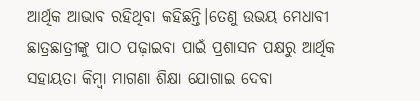ଆର୍ଥିକ ଆଭାବ ରହିଥିବା କହିଛନ୍ତି।ତେଣୁ ଉଭୟ ମେଧାବୀ ଛାତ୍ରଛାତ୍ରୀଙ୍କୁ ପାଠ ପଢ଼ାଇବା ପାଇଁ ପ୍ରଶାସନ ପକ୍ଷରୁ ଆର୍ଥିକ ସହାୟତା କିମ୍ୱା ମାଗଣା ଶିକ୍ଷା ଯୋଗାଇ ଦେବା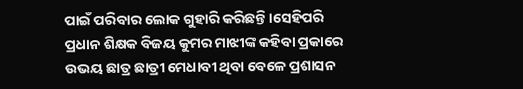ପାଇଁ ପରିବାର ଲୋକ ଗୁହାରି କରିଛନ୍ତି।ସେହିପରି ପ୍ରଧାନ ଶିକ୍ଷକ ବିଜୟ କୁମର ମାଝୀଙ୍କ କହିବା ପ୍ରକାରେ ଉଭୟ ଛାତ୍ର ଛାତ୍ରୀ ମେଧାବୀ ଥିବା ବେଳେ ପ୍ରଶାସନ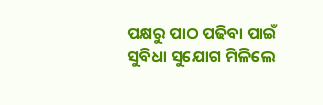ପକ୍ଷରୁ ପାଠ ପଢିବା ପାଇଁ ସୁବିଧା ସୁଯୋଗ ମିଳିଲେ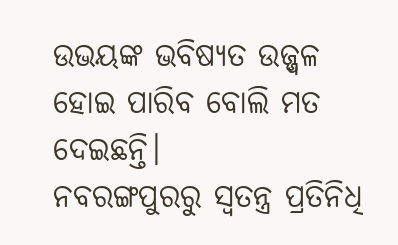ଉଭୟଙ୍କ ଭବିଷ୍ୟତ ଉଜ୍ଜ୍ୱଳ ହୋଇ ପାରିବ ବୋଲି ମତ ଦେଇଛନ୍ତି।
ନବରଙ୍ଗପୁରରୁ ସ୍ୱତନ୍ତ୍ର ପ୍ରତିନିଧି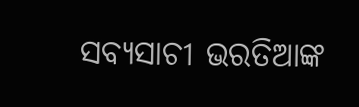ସବ୍ୟସାଚୀ ଭରତିଆଙ୍କ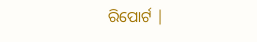ରିପୋର୍ଟ |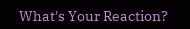What's Your Reaction?